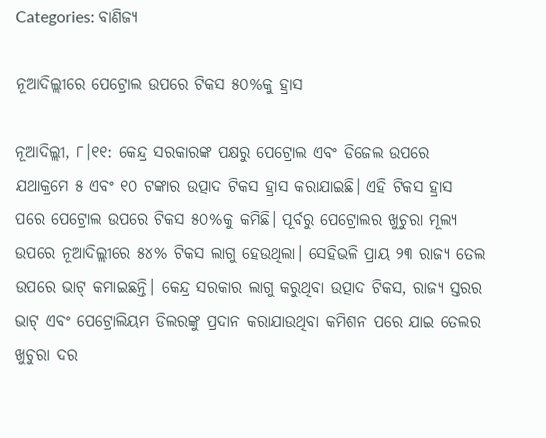Categories: ବାଣିଜ୍ୟ

ନୂଆଦିଲ୍ଲୀରେ ପେଟ୍ରୋଲ ଉପରେ ଟିକସ ୫୦%କୁ ହ୍ରାସ

ନୂଆଦିଲ୍ଲୀ, ୮।୧୧: କେନ୍ଦ୍ର ସରକାରଙ୍କ ପକ୍ଷରୁ ପେଟ୍ରୋଲ ଏବଂ ଡିଜେଲ ଉପରେ ଯଥାକ୍ରମେ ୫ ଏବଂ ୧୦ ଟଙ୍କାର ଉତ୍ପାଦ ଟିକସ ହ୍ରାସ କରାଯାଇଛି। ଏହି ଟିକସ ହ୍ରାସ ପରେ ପେଟ୍ରୋଲ ଉପରେ ଟିକସ ୫୦%କୁ କମିଛି। ପୂର୍ବରୁ ପେଟ୍ରୋଲର ଖୁଚୁରା ମୂଲ୍ୟ ଉପରେ ନୂଆଦିଲ୍ଲୀରେ ୫୪% ଟିକସ ଲାଗୁ ହେଉଥିଲା। ସେହିଭଳି ପ୍ରାୟ ୨୩ ରାଜ୍ୟ ତେଲ ଉପରେ ଭାଟ୍‌ କମାଇଛନ୍ତି। କେନ୍ଦ୍ର ସରକାର ଲାଗୁ କରୁଥିବା ଉତ୍ପାଦ ଟିକସ, ରାଜ୍ୟ ସ୍ତରର ଭାଟ୍‌ ଏବଂ ପେଟ୍ରୋଲିୟମ ଡିଲରଙ୍କୁ ପ୍ରଦାନ କରାଯାଉଥିବା କମିଶନ ପରେ ଯାଇ ତେଲର ଖୁଚୁରା ଦର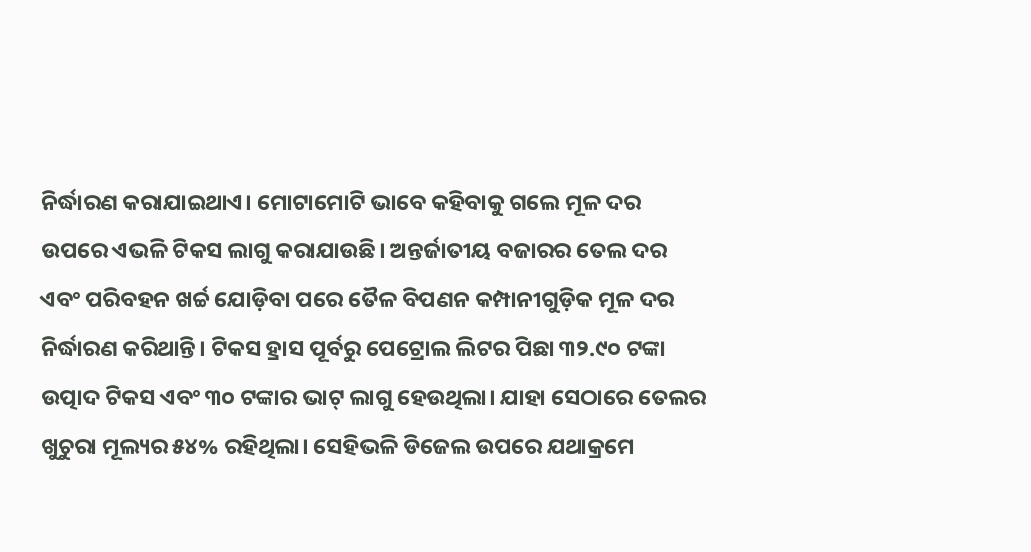ନିର୍ଦ୍ଧାରଣ କରାଯାଇଥାଏ। ମୋଟାମୋଟି ଭାବେ କହିବାକୁ ଗଲେ ମୂଳ ଦର ଉପରେ ଏଭଳି ଟିକସ ଲାଗୁ କରାଯାଉଛି। ଅନ୍ତର୍ଜାତୀୟ ବଜାରର ତେଲ ଦର ଏବଂ ପରିବହନ ଖର୍ଚ୍ଚ ଯୋଡ଼ିବା ପରେ ତୈଳ ବିପଣନ କମ୍ପାନୀଗୁଡ଼ିକ ମୂଳ ଦର ନିର୍ଦ୍ଧାରଣ କରିଥାନ୍ତି। ଟିକସ ହ୍ରାସ ପୂର୍ବରୁ ପେଟ୍ରୋଲ ଲିଟର ପିଛା ୩୨.୯୦ ଟଙ୍କା ଉତ୍ପାଦ ଟିକସ ଏବଂ ୩୦ ଟଙ୍କାର ଭାଟ୍‌ ଲାଗୁ ହେଉଥିଲା। ଯାହା ସେଠାରେ ତେଲର ଖୁଚୁରା ମୂଲ୍ୟର ୫୪% ରହିଥିଲା। ସେହିଭଳି ଡିଜେଲ ଉପରେ ଯଥାକ୍ରମେ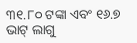୩୧.୮୦ ଟଙ୍କା ଏବଂ ୧୬.୭ ଭାଟ୍‌ ଲାଗୁ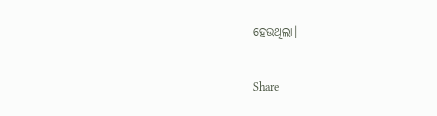ହେଉଥିଲା।

Share